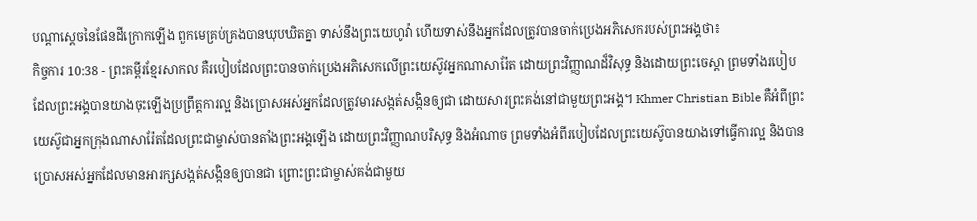បណ្ដាស្ដេចនៃផែនដីក្រោកឡើង ពួកមេគ្រប់គ្រងបានឃុបឃិតគ្នា ទាស់នឹងព្រះយេហូវ៉ា ហើយទាស់នឹងអ្នកដែលត្រូវបានចាក់ប្រេងអភិសេករបស់ព្រះអង្គថា៖
កិច្ចការ 10:38 - ព្រះគម្ពីរខ្មែរសាកល គឺរបៀបដែលព្រះបានចាក់ប្រេងអភិសេកលើព្រះយេស៊ូវអ្នកណាសារ៉ែត ដោយព្រះវិញ្ញាណដ៏វិសុទ្ធ និងដោយព្រះចេស្ដា ព្រមទាំងរបៀបដែលព្រះអង្គបានយាងចុះឡើងប្រព្រឹត្តការល្អ និងប្រោសអស់អ្នកដែលត្រូវមារសង្កត់សង្កិនឲ្យជា ដោយសារព្រះគង់នៅជាមួយព្រះអង្គ។ Khmer Christian Bible គឺអំពីព្រះយេស៊ូជាអ្នកក្រុងណាសារ៉ែតដែលព្រះជាម្ចាស់បានតាំងព្រះអង្គឡើង ដោយព្រះវិញ្ញាណបរិសុទ្ធ និងអំណាច ព្រមទាំងអំពីរបៀបដែលព្រះយេស៊ូបានយាងទៅធ្វើការល្អ និងបានប្រោសអស់អ្នកដែលមានអារក្សសង្កត់សង្កិនឲ្យបានជា ព្រោះព្រះជាម្ចាស់គង់ជាមួយ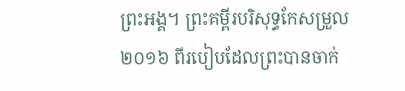ព្រះអង្គ។ ព្រះគម្ពីរបរិសុទ្ធកែសម្រួល ២០១៦ ពីរបៀបដែលព្រះបានចាក់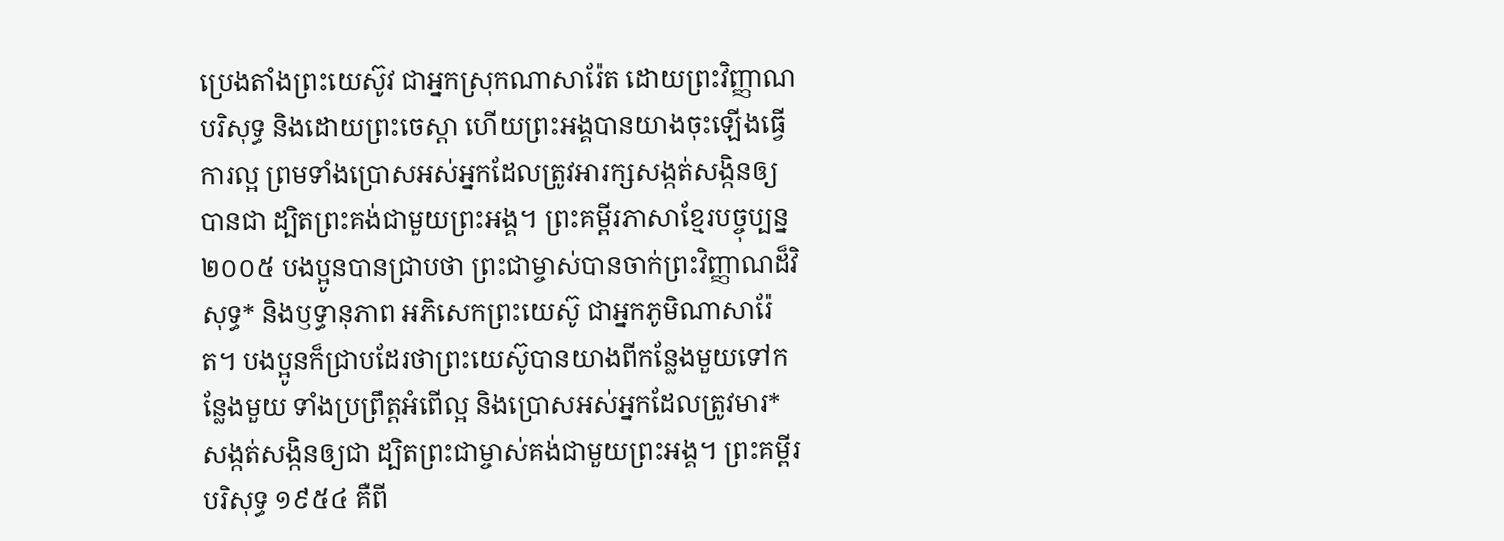ប្រេងតាំងព្រះយេស៊ូវ ជាអ្នកស្រុកណាសារ៉ែត ដោយព្រះវិញ្ញាណបរិសុទ្ធ និងដោយព្រះចេស្តា ហើយព្រះអង្គបានយាងចុះឡើងធ្វើការល្អ ព្រមទាំងប្រោសអស់អ្នកដែលត្រូវអារក្សសង្កត់សង្កិនឲ្យបានជា ដ្បិតព្រះគង់ជាមួយព្រះអង្គ។ ព្រះគម្ពីរភាសាខ្មែរបច្ចុប្បន្ន ២០០៥ បងប្អូនបានជ្រាបថា ព្រះជាម្ចាស់បានចាក់ព្រះវិញ្ញាណដ៏វិសុទ្ធ* និងឫទ្ធានុភាព អភិសេកព្រះយេស៊ូ ជាអ្នកភូមិណាសារ៉ែត។ បងប្អូនក៏ជ្រាបដែរថាព្រះយេស៊ូបានយាងពីកន្លែងមួយទៅកន្លែងមួយ ទាំងប្រព្រឹត្តអំពើល្អ និងប្រោសអស់អ្នកដែលត្រូវមារ*សង្កត់សង្កិនឲ្យជា ដ្បិតព្រះជាម្ចាស់គង់ជាមួយព្រះអង្គ។ ព្រះគម្ពីរបរិសុទ្ធ ១៩៥៤ គឺពី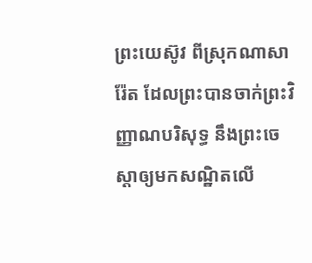ព្រះយេស៊ូវ ពីស្រុកណាសារ៉ែត ដែលព្រះបានចាក់ព្រះវិញ្ញាណបរិសុទ្ធ នឹងព្រះចេស្តាឲ្យមកសណ្ឋិតលើ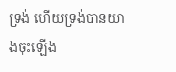ទ្រង់ ហើយទ្រង់បានយាងចុះឡើង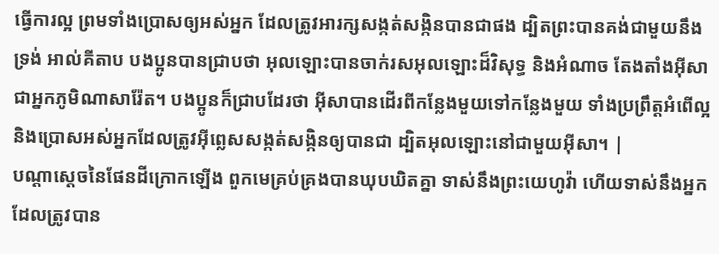ធ្វើការល្អ ព្រមទាំងប្រោសឲ្យអស់អ្នក ដែលត្រូវអារក្សសង្កត់សង្កិនបានជាផង ដ្បិតព្រះបានគង់ជាមួយនឹងទ្រង់ អាល់គីតាប បងប្អូនបានជ្រាបថា អុលឡោះបានចាក់រសអុលឡោះដ៏វិសុទ្ធ និងអំណាច តែងតាំងអ៊ីសា ជាអ្នកភូមិណាសារ៉ែត។ បងប្អូនក៏ជ្រាបដែរថា អ៊ីសាបានដើរពីកន្លែងមួយទៅកន្លែងមួយ ទាំងប្រព្រឹត្ដអំពើល្អ និងប្រោសអស់អ្នកដែលត្រូវអ៊ីព្លេសសង្កត់សង្កិនឲ្យបានជា ដ្បិតអុលឡោះនៅជាមួយអ៊ីសា។ |
បណ្ដាស្ដេចនៃផែនដីក្រោកឡើង ពួកមេគ្រប់គ្រងបានឃុបឃិតគ្នា ទាស់នឹងព្រះយេហូវ៉ា ហើយទាស់នឹងអ្នកដែលត្រូវបាន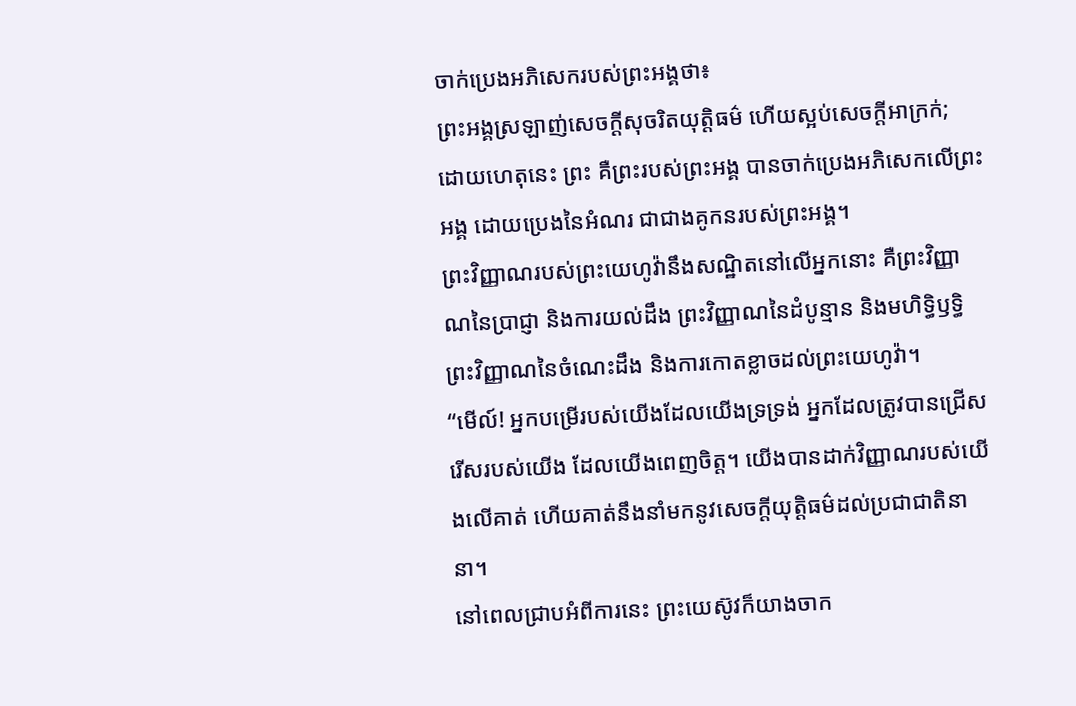ចាក់ប្រេងអភិសេករបស់ព្រះអង្គថា៖
ព្រះអង្គស្រឡាញ់សេចក្ដីសុចរិតយុត្តិធម៌ ហើយស្អប់សេចក្ដីអាក្រក់; ដោយហេតុនេះ ព្រះ គឺព្រះរបស់ព្រះអង្គ បានចាក់ប្រេងអភិសេកលើព្រះអង្គ ដោយប្រេងនៃអំណរ ជាជាងគូកនរបស់ព្រះអង្គ។
ព្រះវិញ្ញាណរបស់ព្រះយេហូវ៉ានឹងសណ្ឋិតនៅលើអ្នកនោះ គឺព្រះវិញ្ញាណនៃប្រាជ្ញា និងការយល់ដឹង ព្រះវិញ្ញាណនៃដំបូន្មាន និងមហិទ្ធិឫទ្ធិ ព្រះវិញ្ញាណនៃចំណេះដឹង និងការកោតខ្លាចដល់ព្រះយេហូវ៉ា។
“មើល៍! អ្នកបម្រើរបស់យើងដែលយើងទ្រទ្រង់ អ្នកដែលត្រូវបានជ្រើសរើសរបស់យើង ដែលយើងពេញចិត្ត។ យើងបានដាក់វិញ្ញាណរបស់យើងលើគាត់ ហើយគាត់នឹងនាំមកនូវសេចក្ដីយុត្តិធម៌ដល់ប្រជាជាតិនានា។
នៅពេលជ្រាបអំពីការនេះ ព្រះយេស៊ូវក៏យាងចាក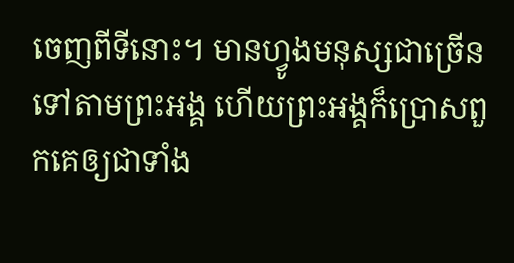ចេញពីទីនោះ។ មានហ្វូងមនុស្សជាច្រើនទៅតាមព្រះអង្គ ហើយព្រះអង្គក៏ប្រោសពួកគេឲ្យជាទាំង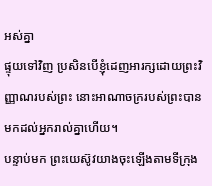អស់គ្នា
ផ្ទុយទៅវិញ ប្រសិនបើខ្ញុំដេញអារក្សដោយព្រះវិញ្ញាណរបស់ព្រះ នោះអាណាចក្ររបស់ព្រះបានមកដល់អ្នករាល់គ្នាហើយ។
បន្ទាប់មក ព្រះយេស៊ូវយាងចុះឡើងតាមទីក្រុង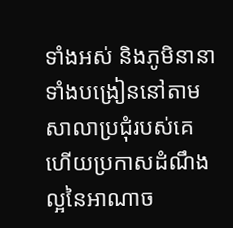ទាំងអស់ និងភូមិនានា ទាំងបង្រៀននៅតាមសាលាប្រជុំរបស់គេ ហើយប្រកាសដំណឹងល្អនៃអាណាច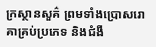ក្រស្ថានសួគ៌ ព្រមទាំងប្រោសរោគាគ្រប់ប្រភេទ និងជំងឺ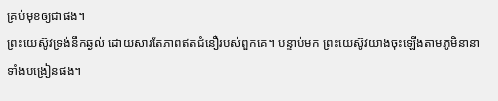គ្រប់មុខឲ្យជាផង។
ព្រះយេស៊ូវទ្រង់នឹកឆ្ងល់ ដោយសារតែភាពឥតជំនឿរបស់ពួកគេ។ បន្ទាប់មក ព្រះយេស៊ូវយាងចុះឡើងតាមភូមិនានា ទាំងបង្រៀនផង។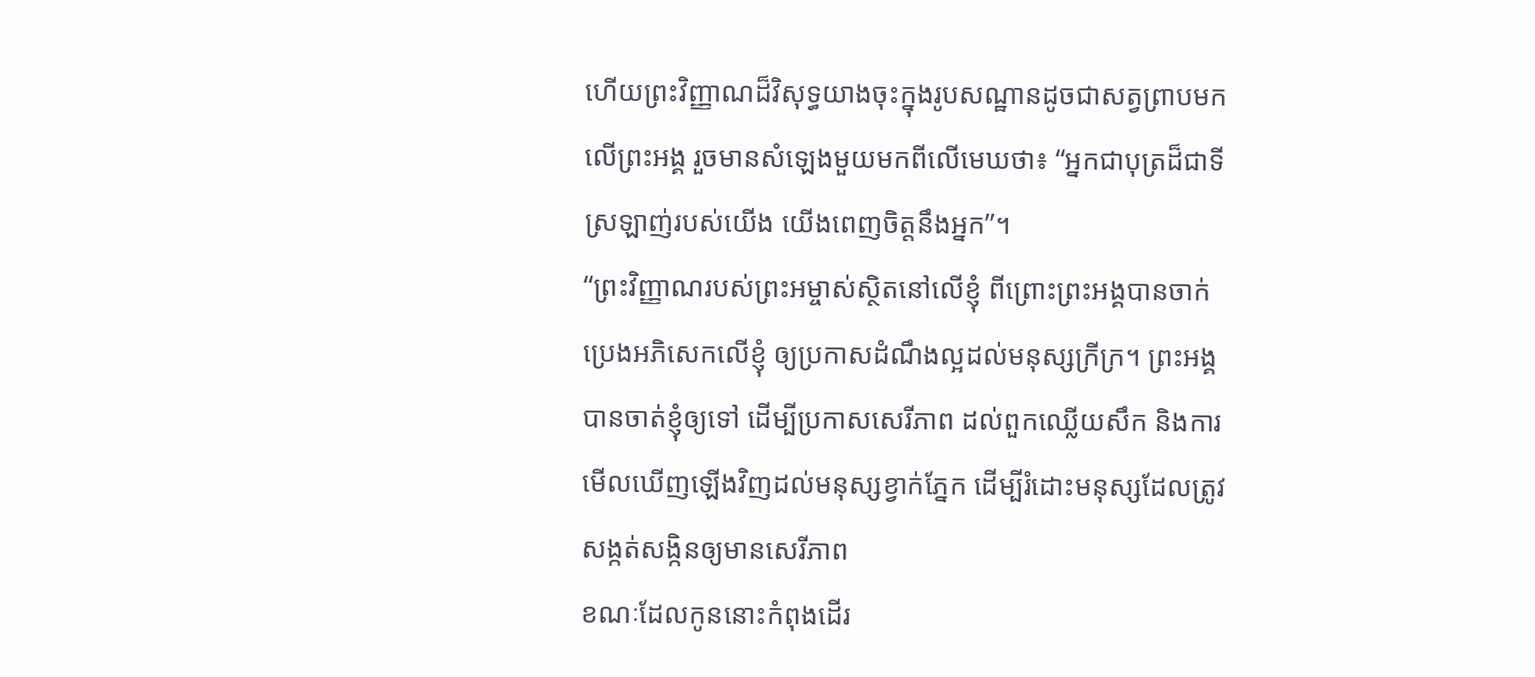ហើយព្រះវិញ្ញាណដ៏វិសុទ្ធយាងចុះក្នុងរូបសណ្ឋានដូចជាសត្វព្រាបមកលើព្រះអង្គ រួចមានសំឡេងមួយមកពីលើមេឃថា៖ “អ្នកជាបុត្រដ៏ជាទីស្រឡាញ់របស់យើង យើងពេញចិត្តនឹងអ្នក”។
“ព្រះវិញ្ញាណរបស់ព្រះអម្ចាស់ស្ថិតនៅលើខ្ញុំ ពីព្រោះព្រះអង្គបានចាក់ប្រេងអភិសេកលើខ្ញុំ ឲ្យប្រកាសដំណឹងល្អដល់មនុស្សក្រីក្រ។ ព្រះអង្គបានចាត់ខ្ញុំឲ្យទៅ ដើម្បីប្រកាសសេរីភាព ដល់ពួកឈ្លើយសឹក និងការមើលឃើញឡើងវិញដល់មនុស្សខ្វាក់ភ្នែក ដើម្បីរំដោះមនុស្សដែលត្រូវសង្កត់សង្កិនឲ្យមានសេរីភាព
ខណៈដែលកូននោះកំពុងដើរ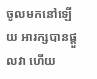ចូលមកនៅឡើយ អារក្សបានផ្ដួលវា ហើយ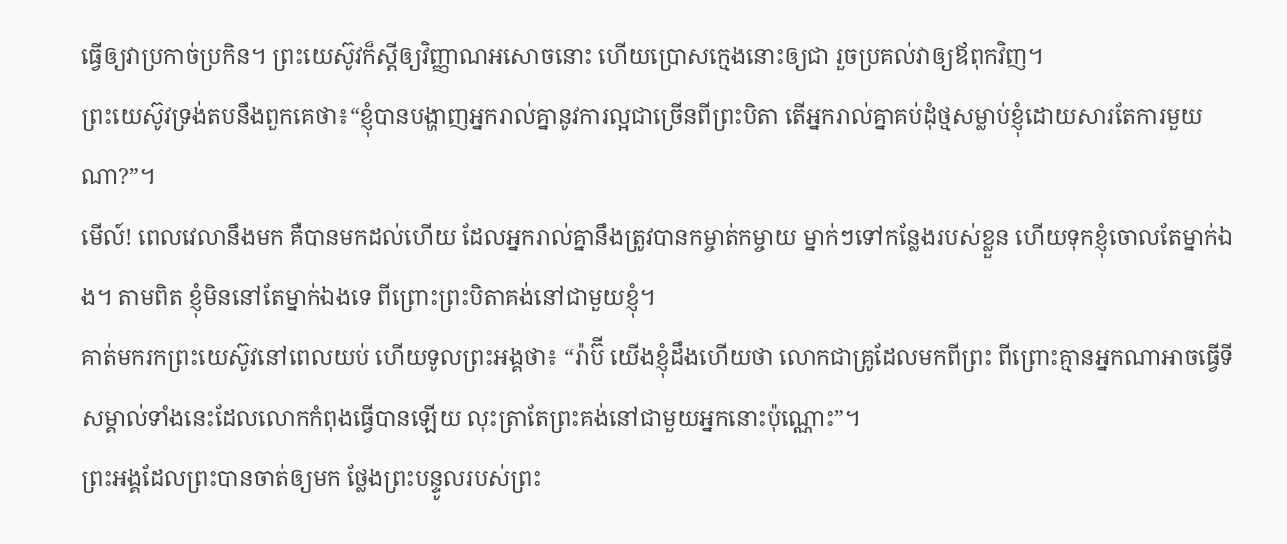ធ្វើឲ្យវាប្រកាច់ប្រកិន។ ព្រះយេស៊ូវក៏ស្ដីឲ្យវិញ្ញាណអសោចនោះ ហើយប្រោសក្មេងនោះឲ្យជា រួចប្រគល់វាឲ្យឪពុកវិញ។
ព្រះយេស៊ូវទ្រង់តបនឹងពួកគេថា៖“ខ្ញុំបានបង្ហាញអ្នករាល់គ្នានូវការល្អជាច្រើនពីព្រះបិតា តើអ្នករាល់គ្នាគប់ដុំថ្មសម្លាប់ខ្ញុំដោយសារតែការមួយណា?”។
មើល៍! ពេលវេលានឹងមក គឺបានមកដល់ហើយ ដែលអ្នករាល់គ្នានឹងត្រូវបានកម្ចាត់កម្ចាយ ម្នាក់ៗទៅកន្លែងរបស់ខ្លួន ហើយទុកខ្ញុំចោលតែម្នាក់ឯង។ តាមពិត ខ្ញុំមិននៅតែម្នាក់ឯងទេ ពីព្រោះព្រះបិតាគង់នៅជាមួយខ្ញុំ។
គាត់មករកព្រះយេស៊ូវនៅពេលយប់ ហើយទូលព្រះអង្គថា៖ “រ៉ាប៊ី យើងខ្ញុំដឹងហើយថា លោកជាគ្រូដែលមកពីព្រះ ពីព្រោះគ្មានអ្នកណាអាចធ្វើទីសម្គាល់ទាំងនេះដែលលោកកំពុងធ្វើបានឡើយ លុះត្រាតែព្រះគង់នៅជាមួយអ្នកនោះប៉ុណ្ណោះ”។
ព្រះអង្គដែលព្រះបានចាត់ឲ្យមក ថ្លែងព្រះបន្ទូលរបស់ព្រះ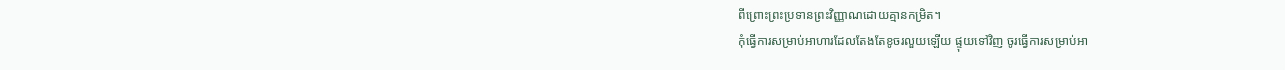ពីព្រោះព្រះប្រទានព្រះវិញ្ញាណដោយគ្មានកម្រិត។
កុំធ្វើការសម្រាប់អាហារដែលតែងតែខូចរលួយឡើយ ផ្ទុយទៅវិញ ចូរធ្វើការសម្រាប់អា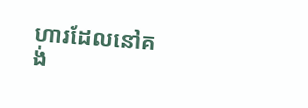ហារដែលនៅគង់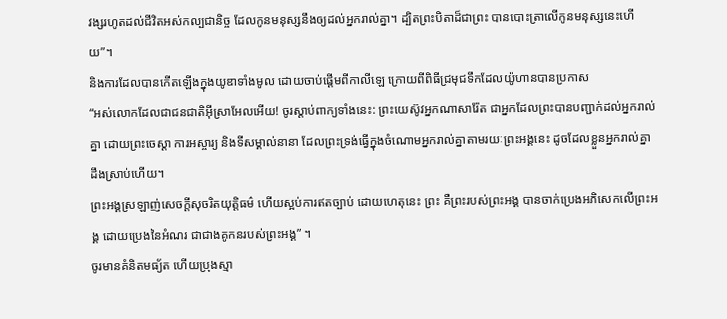វង្សរហូតដល់ជីវិតអស់កល្បជានិច្ច ដែលកូនមនុស្សនឹងឲ្យដល់អ្នករាល់គ្នា។ ដ្បិតព្រះបិតាដ៏ជាព្រះ បានបោះត្រាលើកូនមនុស្សនេះហើយ”។
និងការដែលបានកើតឡើងក្នុងយូឌាទាំងមូល ដោយចាប់ផ្ដើមពីកាលីឡេ ក្រោយពីពិធីជ្រមុជទឹកដែលយ៉ូហានបានប្រកាស
“អស់លោកដែលជាជនជាតិអ៊ីស្រាអែលអើយ! ចូរស្ដាប់ពាក្យទាំងនេះ: ព្រះយេស៊ូវអ្នកណាសារ៉ែត ជាអ្នកដែលព្រះបានបញ្ជាក់ដល់អ្នករាល់គ្នា ដោយព្រះចេស្ដា ការអស្ចារ្យ និងទីសម្គាល់នានា ដែលព្រះទ្រង់ធ្វើក្នុងចំណោមអ្នករាល់គ្នាតាមរយៈព្រះអង្គនេះ ដូចដែលខ្លួនអ្នករាល់គ្នាដឹងស្រាប់ហើយ។
ព្រះអង្គស្រឡាញ់សេចក្ដីសុចរិតយុត្តិធម៌ ហើយស្អប់ការឥតច្បាប់ ដោយហេតុនេះ ព្រះ គឺព្រះរបស់ព្រះអង្គ បានចាក់ប្រេងអភិសេកលើព្រះអង្គ ដោយប្រេងនៃអំណរ ជាជាងគូកនរបស់ព្រះអង្គ” ។
ចូរមានគំនិតមធ្យ័ត ហើយប្រុងស្មា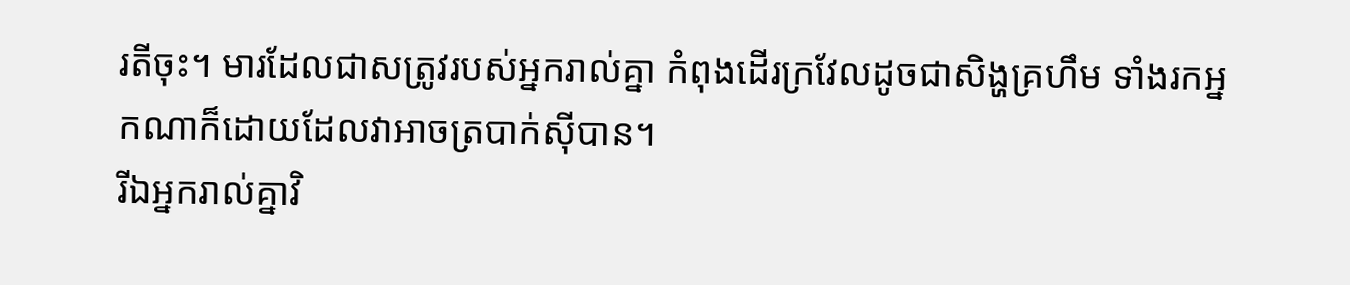រតីចុះ។ មារដែលជាសត្រូវរបស់អ្នករាល់គ្នា កំពុងដើរក្រវែលដូចជាសិង្ហគ្រហឹម ទាំងរកអ្នកណាក៏ដោយដែលវាអាចត្របាក់ស៊ីបាន។
រីឯអ្នករាល់គ្នាវិ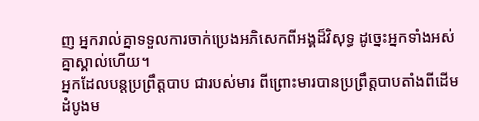ញ អ្នករាល់គ្នាទទួលការចាក់ប្រេងអភិសេកពីអង្គដ៏វិសុទ្ធ ដូច្នេះអ្នកទាំងអស់គ្នាស្គាល់ហើយ។
អ្នកដែលបន្តប្រព្រឹត្តបាប ជារបស់មារ ពីព្រោះមារបានប្រព្រឹត្តបាបតាំងពីដើមដំបូងម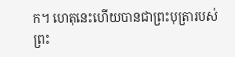ក។ ហេតុនេះហើយបានជាព្រះបុត្រារបស់ព្រះ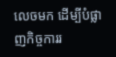លេចមក ដើម្បីបំផ្លាញកិច្ចការរ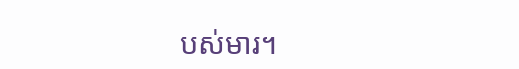បស់មារ។